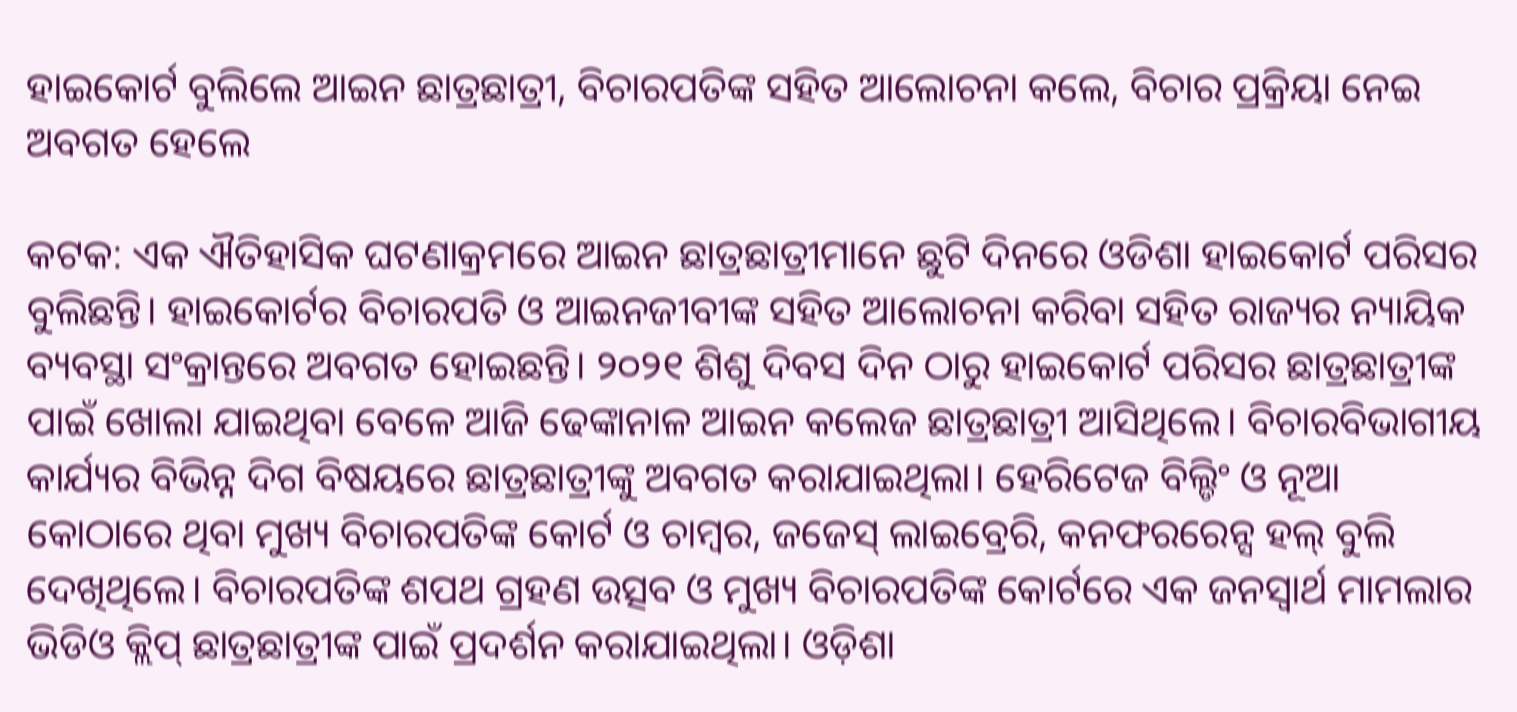ହାଇକୋର୍ଟ ବୁଲିଲେ ଆଇନ ଛାତ୍ରଛାତ୍ରୀ, ବିଚାରପତିଙ୍କ ସହିତ ଆଲୋଚନା କଲେ, ବିଚାର ପ୍ରକ୍ରିୟା ନେଇ ଅବଗତ ହେଲେ

କଟକ: ଏକ ଐତିହାସିକ ଘଟଣାକ୍ରମରେ ଆଇନ ଛାତ୍ରଛାତ୍ରୀମାନେ ଛୁଟି ଦିନରେ ଓଡିଶା ହାଇକୋର୍ଟ ପରିସର ବୁଲିଛନ୍ତି। ହାଇକୋର୍ଟର ବିଚାରପତି ଓ ଆଇନଜୀବୀଙ୍କ ସହିତ ଆଲୋଚନା କରିବା ସହିତ ରାଜ୍ୟର ନ୍ୟାୟିକ ବ୍ୟବସ୍ଥା ସଂକ୍ରାନ୍ତରେ ଅବଗତ ହୋଇଛନ୍ତି। ୨୦୨୧ ଶିଶୁ ଦିବସ ଦିନ ଠାରୁ ହାଇକୋର୍ଟ ପରିସର ଛାତ୍ରଛାତ୍ରୀଙ୍କ ପାଇଁ ଖୋଲା ଯାଇଥିବା ବେଳେ ଆଜି ଢେଙ୍କାନାଳ ଆଇନ କଲେଜ ଛାତ୍ରଛାତ୍ରୀ ଆସିଥିଲେ। ବିଚାରବିଭାଗୀୟ କାର୍ଯ୍ୟର ବିଭିନ୍ନ ଦିଗ ବିଷୟରେ ଛାତ୍ରଛାତ୍ରୀଙ୍କୁ ଅବଗତ କରାଯାଇଥିଲା। ହେରିଟେଜ ବିଲ୍ଡିଂ ଓ ନୂଆ କୋଠାରେ ଥିବା ମୁଖ୍ୟ ବିଚାରପତିଙ୍କ କୋର୍ଟ ଓ ଚାମ୍ବର, ଜଜେସ୍ ଲାଇବ୍ରେରି, କନଫରରେନ୍ସ ହଲ୍ ବୁଲି ଦେଖିଥିଲେ। ବିଚାରପତିଙ୍କ ଶପଥ ଗ୍ରହଣ ଉତ୍ସବ ଓ ମୁଖ୍ୟ ବିଚାରପତିଙ୍କ କୋର୍ଟରେ ଏକ ଜନସ୍ବାର୍ଥ ମାମଲାର ଭିଡିଓ କ୍ଲିପ୍ ଛାତ୍ରଛାତ୍ରୀଙ୍କ ପାଇଁ ପ୍ରଦର୍ଶନ କରାଯାଇଥିଲା। ଓଡ଼ିଶା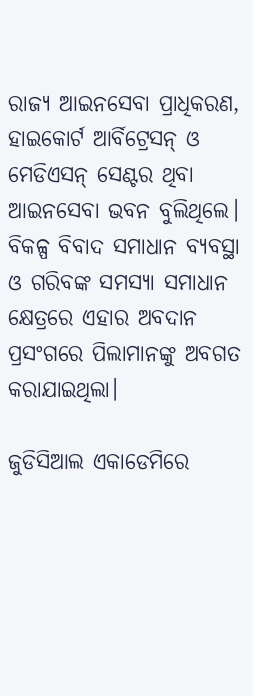ରାଜ୍ୟ ଆଇନସେବା ପ୍ରାଧିକରଣ, ହାଇକୋର୍ଟ ଆର୍ବିଟ୍ରେସନ୍ ଓ ମେଡିଏସନ୍ ସେଣ୍ଟର ଥିବା ଆଇନସେବା ଭବନ ବୁଲିଥିଲେ। ବିକଳ୍ପ ବିବାଦ ସମାଧାନ ବ୍ୟବସ୍ଥା ଓ ଗରିବଙ୍କ ସମସ୍ୟା ସମାଧାନ କ୍ଷେତ୍ରରେ ଏହାର ଅବଦାନ ପ୍ରସଂଗରେ ପିଲାମାନଙ୍କୁ ଅବଗତ କରାଯାଇଥିଲା।

ଜୁଡିସିଆଲ ଏକାଡେମିରେ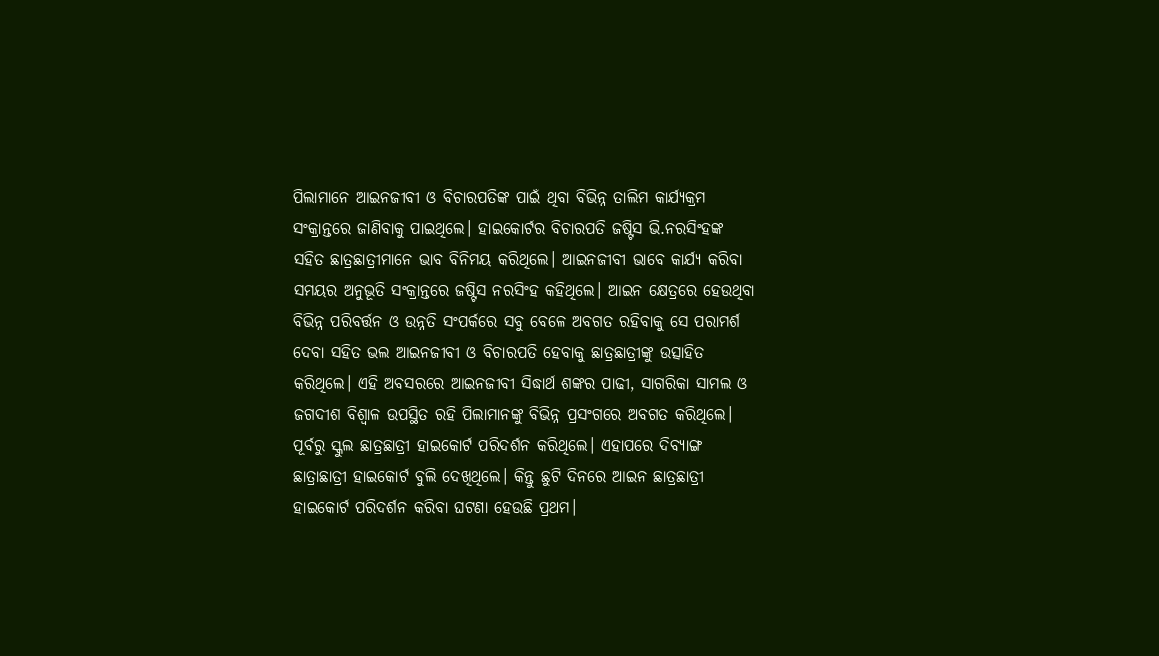ପିଲାମାନେ ଆଇନଜୀବୀ ଓ ବିଚାରପତିଙ୍କ ପାଇଁ ଥିବା ବିଭିନ୍ନ ତାଲିମ କାର୍ଯ୍ୟକ୍ରମ ସଂକ୍ରାନ୍ତରେ ଜାଣିବାକୁ ପାଇଥିଲେ। ହାଇକୋର୍ଟର ବିଚାରପତି ଜଷ୍ଟିସ ଭି.ନରସିଂହଙ୍କ ସହିତ ଛାତ୍ରଛାତ୍ରୀମାନେ ଭାବ ବିନିମୟ କରିଥିଲେ। ଆଇନଜୀବୀ ଭାବେ କାର୍ଯ୍ୟ କରିବା ସମୟର ଅନୁଭୂତି ସଂକ୍ରାନ୍ତରେ ଜଷ୍ଟିସ ନରସିଂହ କହିଥିଲେ। ଆଇନ କ୍ଷେତ୍ରରେ ହେଉଥିବା ବିଭିନ୍ନ ପରିବର୍ତ୍ତନ ଓ ଉନ୍ନତି ସଂପର୍କରେ ସବୁ ବେଳେ ଅବଗତ ରହିବାକୁ ସେ ପରାମର୍ଶ ଦେବା ସହିତ ଭଲ ଆଇନଜୀବୀ ଓ ବିଚାରପତି ହେବାକୁ ଛାତ୍ରଛାତ୍ରୀଙ୍କୁ ଉତ୍ସାହିତ କରିଥିଲେ। ଏହି ଅବସରରେ ଆଇନଜୀବୀ ସିଦ୍ଧାର୍ଥ ଶଙ୍କର ପାଢୀ, ସାଗରିକା ସାମଲ ଓ ଜଗଦୀଶ ବିଶ୍ବାଳ ଉପସ୍ଥିତ ରହି ପିଲାମାନଙ୍କୁ ବିଭିନ୍ନ ପ୍ରସଂଗରେ ଅବଗତ କରିଥିଲେ। ପୂର୍ବରୁ ସ୍କୁଲ ଛାତ୍ରଛାତ୍ରୀ ହାଇକୋର୍ଟ ପରିଦର୍ଶନ କରିଥିଲେ। ଏହାପରେ ଦିବ୍ୟାଙ୍ଗ ଛାତ୍ରାଛାତ୍ରୀ ହାଇକୋର୍ଟ ବୁଲି ଦେଖିଥିଲେ। କିନ୍ତୁ ଛୁଟି ଦିନରେ ଆଇନ ଛାତ୍ରଛାତ୍ରୀ ହାଇକୋର୍ଟ ପରିଦର୍ଶନ କରିବା ଘଟଣା ହେଉଛି ପ୍ରଥମ।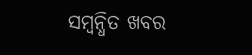ସମ୍ବନ୍ଧିତ ଖବର